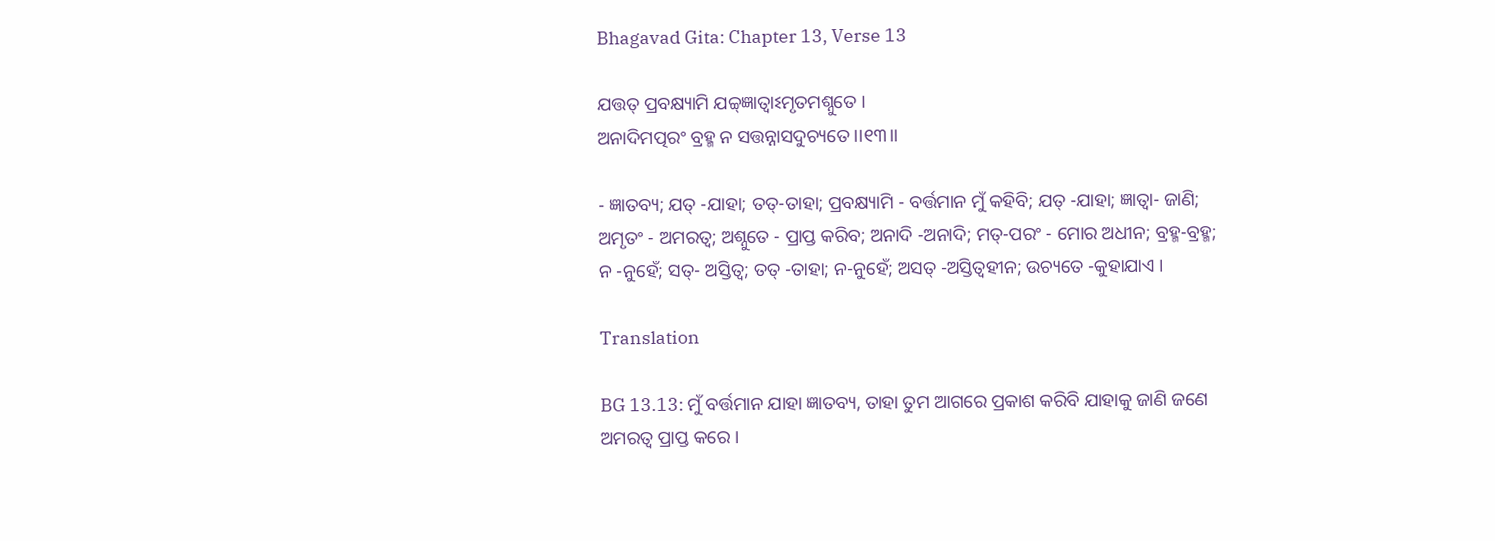Bhagavad Gita: Chapter 13, Verse 13

ଯତ୍ତତ୍ ପ୍ରବକ୍ଷ୍ୟାମି ଯଚ୍ଚ୍‌ଜ୍ଞାତ୍ୱାଽମୃତମଶ୍ନୁତେ ।
ଅନାଦିମତ୍ପରଂ ବ୍ରହ୍ମ ନ ସତ୍ତନ୍ନାସଦୁଚ୍ୟତେ ।।୧୩।।

- ଜ୍ଞାତବ୍ୟ; ଯତ୍ -ଯାହା; ତତ୍‌-ତାହା; ପ୍ରବକ୍ଷ୍ୟାମି - ବର୍ତ୍ତମାନ ମୁଁ କହିବି; ଯତ୍ -ଯାହା; ଜ୍ଞାତ୍ୱା- ଜାଣି; ଅମୃତଂ - ଅମରତ୍ୱ; ଅଶ୍ନୁତେ - ପ୍ରାପ୍ତ କରିବ; ଅନାଦି -ଅନାଦି; ମତ୍‌-ପରଂ - ମୋର ଅଧୀନ; ବ୍ରହ୍ମ-ବ୍ରହ୍ମ; ନ -ନୁହେଁ; ସତ୍‌- ଅସ୍ତିତ୍ୱ; ତତ୍ -ତାହା; ନ-ନୁହେଁ; ଅସତ୍ -ଅସ୍ତିତ୍ୱହୀନ; ଉଚ୍ୟତେ -କୁହାଯାଏ ।

Translation

BG 13.13: ମୁଁ ବର୍ତ୍ତମାନ ଯାହା ଜ୍ଞାତବ୍ୟ, ତାହା ତୁମ ଆଗରେ ପ୍ରକାଶ କରିବି ଯାହାକୁ ଜାଣି ଜଣେ ଅମରତ୍ୱ ପ୍ରାପ୍ତ କରେ ।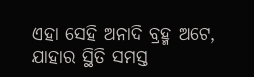ଏହା ସେହି ଅନାଦି ବ୍ରହ୍ମ ଅଟେ, ଯାହାର ସ୍ଥିତି ସମସ୍ତ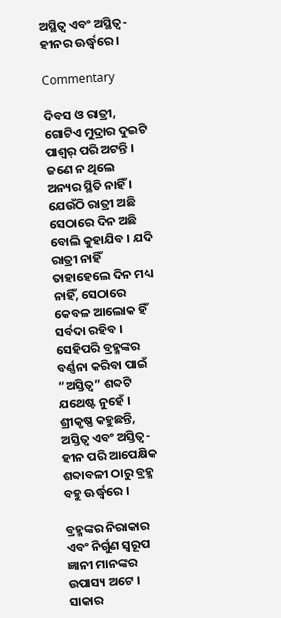ଅସ୍ଥିତ୍ୱ ଏବଂ ଅସ୍ଥିତ୍ୱ-ହୀନର ଊର୍ଦ୍ଧ୍ୱରେ ।

Commentary

ଦିବସ ଓ ରାତ୍ରୀ, ଗୋଟିଏ ମୁଦ୍ରାର ଦୁଇଟି ପାଶ୍ୱର୍ ପରି ଅଟନ୍ତି । ଜଣେ ନ ଥିଲେ ଅନ୍ୟର ସ୍ଥିତି ନାହିଁ । ଯେଉଁଠି ରାତ୍ରୀ ଅଛି ସେଠାରେ ଦିନ ଅଛି ବୋଲି କୁହାଯିବ । ଯଦି ରାତ୍ରୀ ନାହିଁ ତାହାହେଲେ ଦିନ ମଧ୍ୟ ନାହିଁ, ସେଠାରେ କେବଳ ଆଲୋକ ହିଁ ସର୍ବଦା ରହିବ । ସେହିପରି ବ୍ରହ୍ମଙ୍କର ବର୍ଣ୍ଣନା କରିବା ପାଇଁ “ଅସ୍ତିତ୍ୱ” ଶବ୍ଦଟି ଯଥେଷ୍ଟ ନୁହେଁ । ଶ୍ରୀକୃଷ୍ଣ କହୁଛନ୍ତି, ଅସ୍ତିତ୍ୱ ଏବଂ ଅସ୍ତିତ୍ୱ-ହୀନ ପରି ଆପେକ୍ଷିକ ଶବ୍ଦାବଳୀ ଠାରୁ ବ୍ରହ୍ମ ବହୁ ଊର୍ଦ୍ଧ୍ୱରେ ।

ବ୍ରହ୍ମଙ୍କର ନିରାକାର ଏବଂ ନିର୍ଗୁଣ ସ୍ୱରୂପ ଜ୍ଞାନୀ ମାନଙ୍କର ଉପାସ୍ୟ ଅଟେ । ସାକାର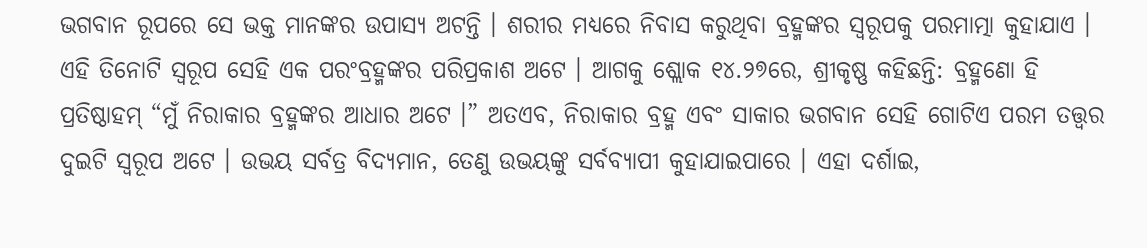ଭଗବାନ ରୂପରେ ସେ ଭକ୍ତ ମାନଙ୍କର ଉପାସ୍ୟ ଅଟନ୍ତି । ଶରୀର ମଧ୍ୟରେ ନିବାସ କରୁଥିବା ବ୍ରହ୍ମଙ୍କର ସ୍ୱରୂପକୁ ପରମାତ୍ମା କୁହାଯାଏ । ଏହି ତିନୋଟି ସ୍ୱରୂପ ସେହି ଏକ ପରଂବ୍ରହ୍ମଙ୍କର ପରିପ୍ରକାଶ ଅଟେ । ଆଗକୁ ଶ୍ଲୋକ ୧୪.୨୭ରେ, ଶ୍ରୀକୃଷ୍ଣ କହିଛନ୍ତି: ବ୍ରହ୍ମଣୋ ହି ପ୍ରତିଷ୍ଠାହମ୍ “ମୁଁ ନିରାକାର ବ୍ରହ୍ମଙ୍କର ଆଧାର ଅଟେ ।” ଅତଏବ, ନିରାକାର ବ୍ରହ୍ମ ଏବଂ ସାକାର ଭଗବାନ ସେହି ଗୋଟିଏ ପରମ ତତ୍ତ୍ୱର ଦୁଇଟି ସ୍ୱରୂପ ଅଟେ । ଉଭୟ ସର୍ବତ୍ର ବିଦ୍ୟମାନ, ତେଣୁ ଉଭୟଙ୍କୁ ସର୍ବବ୍ୟାପୀ କୁହାଯାଇପାରେ । ଏହା ଦର୍ଶାଇ,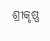ଶ୍ରୀକୃଷ୍ଣ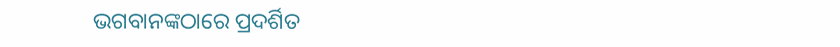ଭଗବାନଙ୍କଠାରେ ପ୍ରଦର୍ଶିତ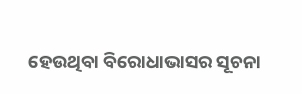ହେଉଥିବା ବିରୋଧାଭାସର ସୂଚନା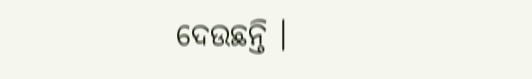ଦେଉଛନ୍ତି ।